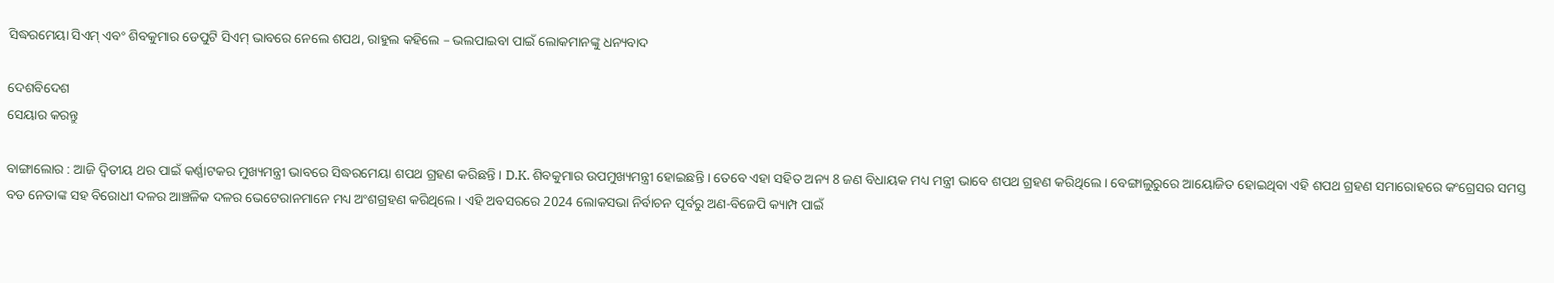ସିଦ୍ଧରମେୟା ସିଏମ୍ ଏବଂ ଶିବକୁମାର ଡେପୁଟି ସିଏମ୍ ଭାବରେ ନେଲେ ଶପଥ, ରାହୁଲ କହିଲେ – ଭଲପାଇବା ପାଇଁ ଲୋକମାନଙ୍କୁ ଧନ୍ୟବାଦ

ଦେଶବିଦେଶ
ସେୟାର କରନ୍ତୁ

ବାଙ୍ଗାଲୋର : ଆଜି ଦ୍ୱିତୀୟ ଥର ପାଇଁ କର୍ଣ୍ଣାଟକର ମୁଖ୍ୟମନ୍ତ୍ରୀ ଭାବରେ ସିଦ୍ଧରମେୟା ଶପଥ ଗ୍ରହଣ କରିଛନ୍ତି । D.K. ଶିବକୁମାର ଉପମୁଖ୍ୟମନ୍ତ୍ରୀ ହୋଇଛନ୍ତି । ତେବେ ଏହା ସହିତ ଅନ୍ୟ 8 ଜଣ ବିଧାୟକ ମଧ୍ୟ ମନ୍ତ୍ରୀ ଭାବେ ଶପଥ ଗ୍ରହଣ କରିଥିଲେ । ବେଙ୍ଗାଲୁରୁରେ ଆୟୋଜିତ ହୋଇଥିବା ଏହି ଶପଥ ଗ୍ରହଣ ସମାରୋହରେ କଂଗ୍ରେସର ସମସ୍ତ ବଡ ନେତାଙ୍କ ସହ ବିରୋଧୀ ଦଳର ଆଞ୍ଚଳିକ ଦଳର ଭେଟେରାନମାନେ ମଧ୍ୟ ଅଂଶଗ୍ରହଣ କରିଥିଲେ । ଏହି ଅବସରରେ 2024 ଲୋକସଭା ନିର୍ବାଚନ ପୂର୍ବରୁ ଅଣ-ବିଜେପି କ୍ୟାମ୍ପ ପାଇଁ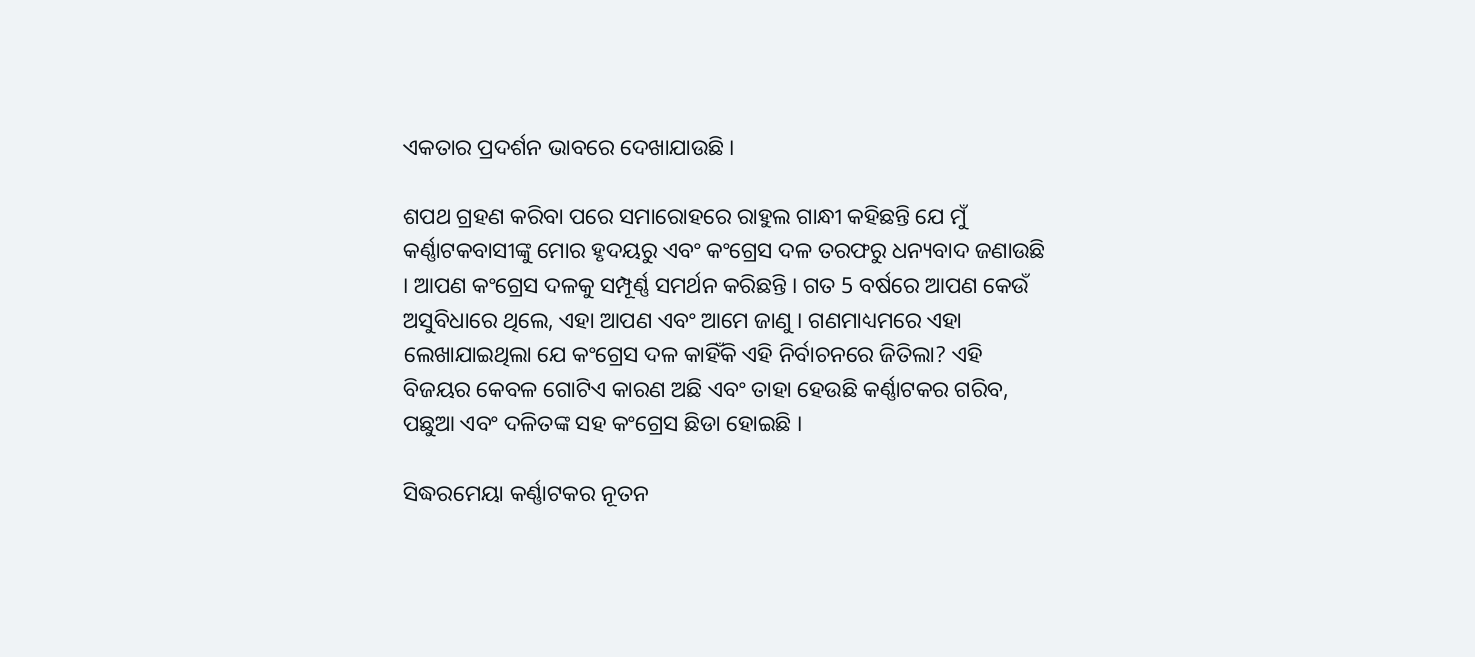ଏକତାର ପ୍ରଦର୍ଶନ ଭାବରେ ଦେଖାଯାଉଛି ।

ଶପଥ ଗ୍ରହଣ କରିବା ପରେ ସମାରୋହରେ ରାହୁଲ ଗାନ୍ଧୀ କହିଛନ୍ତି ଯେ ମୁଁ କର୍ଣ୍ଣାଟକବାସୀଙ୍କୁ ମୋର ହୃଦୟରୁ ଏବଂ କଂଗ୍ରେସ ଦଳ ତରଫରୁ ଧନ୍ୟବାଦ ଜଣାଉଛି । ଆପଣ କଂଗ୍ରେସ ଦଳକୁ ସମ୍ପୂର୍ଣ୍ଣ ସମର୍ଥନ କରିଛନ୍ତି । ଗତ 5 ବର୍ଷରେ ଆପଣ କେଉଁ ଅସୁବିଧାରେ ଥିଲେ, ଏହା ଆପଣ ଏବଂ ଆମେ ଜାଣୁ । ଗଣମାଧ୍ୟମରେ ଏହା ଲେଖାଯାଇଥିଲା ଯେ କଂଗ୍ରେସ ଦଳ କାହିଁକି ଏହି ନିର୍ବାଚନରେ ଜିତିଲା? ଏହି ବିଜୟର କେବଳ ଗୋଟିଏ କାରଣ ଅଛି ଏବଂ ତାହା ହେଉଛି କର୍ଣ୍ଣାଟକର ଗରିବ, ପଛୁଆ ଏବଂ ଦଳିତଙ୍କ ସହ କଂଗ୍ରେସ ଛିଡା ହୋଇଛି ।

ସିଦ୍ଧରମେୟା କର୍ଣ୍ଣାଟକର ନୂତନ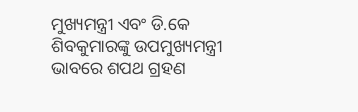ମୁଖ୍ୟମନ୍ତ୍ରୀ ଏବଂ ଡି.କେ ଶିବକୁମାରଙ୍କୁ ଉପମୁଖ୍ୟମନ୍ତ୍ରୀ ଭାବରେ ଶପଥ ଗ୍ରହଣ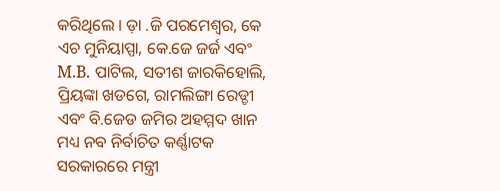କରିଥିଲେ । ଡ଼ା .ଜି ପରମେଶ୍ୱର, କେ ଏଚ ମୁନିୟାପ୍ପା, କେ.ଜେ ଜର୍ଜ ଏବଂ M.B. ପାଟିଲ, ସତୀଶ ଜାରକିହୋଲି, ପ୍ରିୟଙ୍କା ଖଡଗେ, ରାମଲିଙ୍ଗା ରେଡ୍ଡୀ ଏବଂ ବି.ଜେଡ ଜମିର ଅହମ୍ମଦ ଖାନ ମଧ୍ୟ ନବ ନିର୍ବାଚିତ କର୍ଣ୍ଣାଟକ ସରକାରରେ ମନ୍ତ୍ରୀ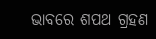ଭାବରେ ଶପଥ ଗ୍ରହଣ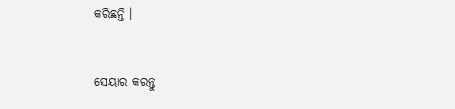କରିଛନ୍ତି ।


ସେୟାର କରନ୍ତୁ